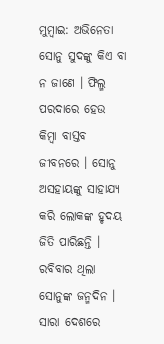ମୁମ୍ବାଇ: ଅଭିନେତା ସୋନୁ ସୁଦଙ୍କୁ କିଏ ବା ନ ଜାଣେ । ଫିଲ୍ମ ପରଦାରେ ହେଉ କିମ୍ବା ବାସ୍ତବ ଜୀବନରେ । ସୋନୁ ଅସହାୟଙ୍କୁ ସାହାଯ୍ୟ କରି ଲୋକଙ୍କ ହୃଦୟ ଜିତି ପାରିଛନ୍ତି । ରବିବାର ଥିଲା ସୋନୁଙ୍କ ଜନ୍ମଦିନ । ସାରା ଦେଶରେ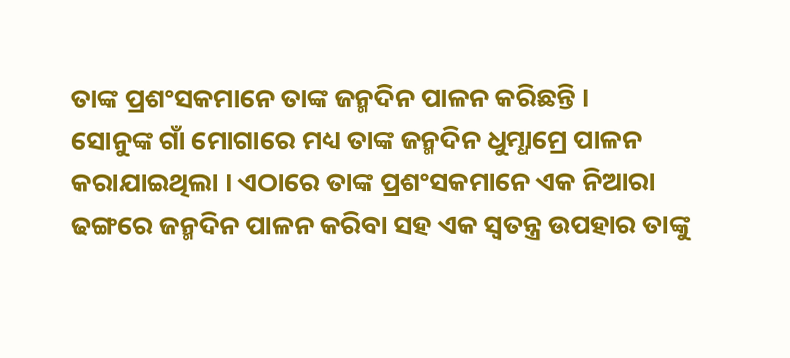ତାଙ୍କ ପ୍ରଶଂସକମାନେ ତାଙ୍କ ଜନ୍ମଦିନ ପାଳନ କରିଛନ୍ତି ।
ସୋନୁଙ୍କ ଗାଁ ମୋଗାରେ ମଧ୍ୟ ତାଙ୍କ ଜନ୍ମଦିନ ଧୁମ୍ଧାମ୍ରେ ପାଳନ କରାଯାଇଥିଲା । ଏଠାରେ ତାଙ୍କ ପ୍ରଶଂସକମାନେ ଏକ ନିଆରା ଢଙ୍ଗରେ ଜନ୍ମଦିନ ପାଳନ କରିବା ସହ ଏକ ସ୍ୱତନ୍ତ୍ର ଉପହାର ତାଙ୍କୁ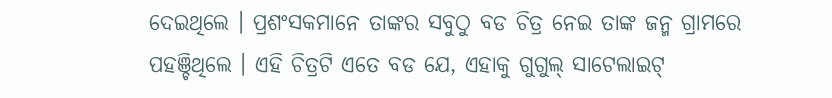ଦେଇଥିଲେ । ପ୍ରଶଂସକମାନେ ତାଙ୍କର ସବୁଠୁ ବଡ ଚିତ୍ର ନେଇ ତାଙ୍କ ଜନ୍ମ ଗ୍ରାମରେ ପହଞ୍ଚିଥିଲେ । ଏହି ଚିତ୍ରଟି ଏତେ ବଡ ଯେ, ଏହାକୁ ଗୁଗୁଲ୍ ସାଟେଲାଇଟ୍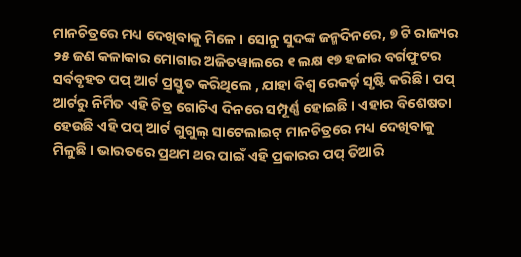ମାନଚିତ୍ରରେ ମଧ୍ୟ ଦେଖିବାକୁ ମିଳେ । ସୋନୁ ସୁଦଙ୍କ ଜନ୍ମଦିନରେ, ୭ ଟି ରାଜ୍ୟର ୨୫ ଜଣ କଳାକାର ମୋଗାର ଅଜିତୱାଲରେ ୧ ଲକ୍ଷ ୧୭ ହଜାର ବର୍ଗଫୁଟର ସର୍ବବୃହତ ପପ୍ ଆର୍ଟ ପ୍ରସ୍ତୁତ କରିଥିଲେ , ଯାହା ବିଶ୍ୱ ରେକର୍ଡ଼ ସୃଷ୍ଟି କରିଛି । ପପ୍ ଆର୍ଟରୁ ନିର୍ମିତ ଏହି ଚିତ୍ର ଗୋଟିଏ ଦିନରେ ସମ୍ପୂର୍ଣ୍ଣ ହୋଇଛି । ଏହାର ବିଶେଷତା ହେଉଛି ଏହି ପପ୍ ଆର୍ଟ ଗୁଗୁଲ୍ ସାଟେଲାଇଟ୍ ମାନଚିତ୍ରରେ ମଧ୍ୟ ଦେଖିବାକୁ ମିଳୁଛି । ଭାରତରେ ପ୍ରଥମ ଥର ପାଇଁ ଏହି ପ୍ରକାରର ପପ୍ ତିଆରି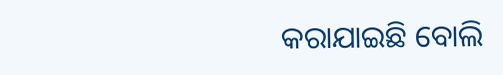କରାଯାଇଛି ବୋଲି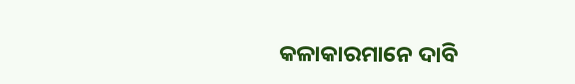କଳାକାରମାନେ ଦାବି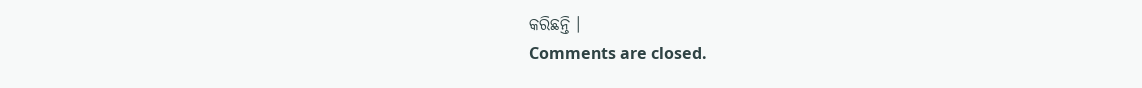କରିଛନ୍ତି ।
Comments are closed.